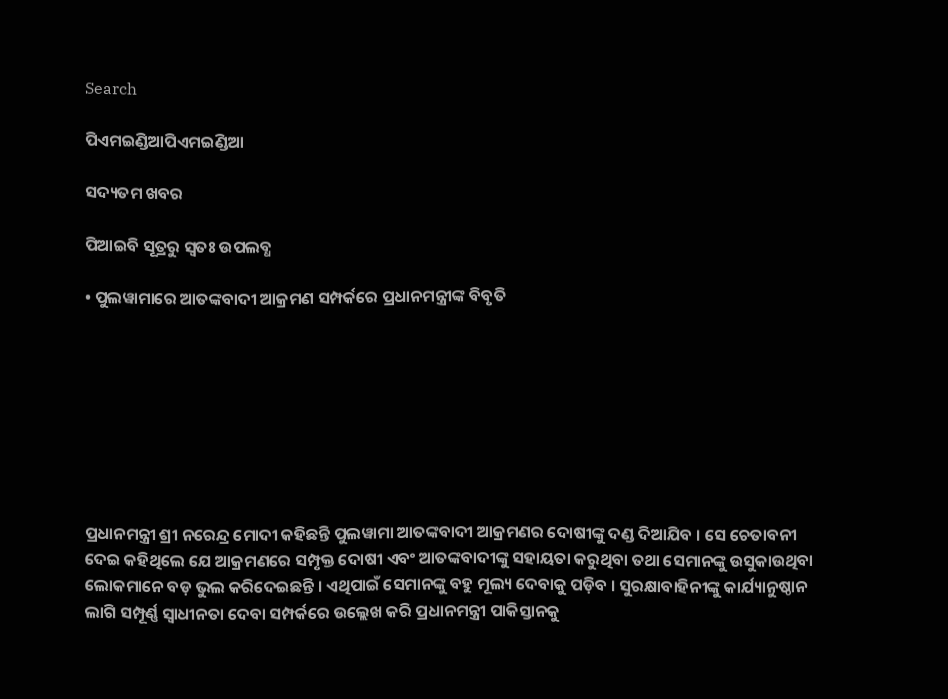Search

ପିଏମଇଣ୍ଡିଆପିଏମଇଣ୍ଡିଆ

ସଦ୍ୟତମ ଖବର

ପିଆଇବି ସୂତ୍ରରୁ ସ୍ବତଃ ଉପଲବ୍ଧ

• ପୁଲୱାମାରେ ଆତଙ୍କବାଦୀ ଆକ୍ରମଣ ସମ୍ପର୍କରେ ପ୍ରଧାନମନ୍ତ୍ରୀଙ୍କ ବିବୃତି








ପ୍ରଧାନମନ୍ତ୍ରୀ ଶ୍ରୀ ନରେନ୍ଦ୍ର ମୋଦୀ କହିଛନ୍ତି ପୁଲୱାମା ଆତଙ୍କବାଦୀ ଆକ୍ରମଣର ଦୋଷୀଙ୍କୁ ଦଣ୍ଡ ଦିଆଯିବ । ସେ ଚେତାବନୀ ଦେଇ କହିଥିଲେ ଯେ ଆକ୍ରମଣରେ ସମ୍ପୃକ୍ତ ଦୋଷୀ ଏବଂ ଆତଙ୍କବାଦୀଙ୍କୁ ସହାୟତା କରୁଥିବା ତଥା ସେମାନଙ୍କୁ ଉସୁକାଉଥିବା ଲୋକମାନେ ବଡ଼ ଭୁଲ କରିଦେଇଛନ୍ତି । ଏଥିପାଇଁ ସେମାନଙ୍କୁ ବହୁ ମୂଲ୍ୟ ଦେବାକୁ ପଡ଼ିବ । ସୁରକ୍ଷାବାହିନୀଙ୍କୁ କାର୍ଯ୍ୟାନୁଷ୍ଠାନ ଲାଗି ସମ୍ପୂର୍ଣ୍ଣ ସ୍ୱାଧୀନତା ଦେବା ସମ୍ପର୍କରେ ଉଲ୍ଲେଖ କରି ପ୍ରଧାନମନ୍ତ୍ରୀ ପାକିସ୍ତାନକୁ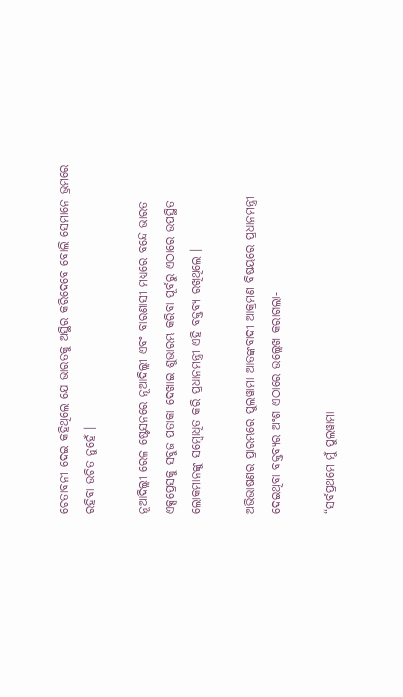ଚେତାବନୀ ଦେଇ କହିଥିଲେ ଯେ ଭାରତକୁ ଅସ୍ଥିର କରିଦେବେ ବୋଲି ସେମାନେ ଭ୍ରମରେ ରହିବା ଉଚିତ ନୁହେଁ ।

ନୂଆଦିଲ୍ଲୀ ରେଳ ଷ୍ଟେସନରେ ନୂଆଦିଲ୍ଲୀ ଏବଂ ବାରଣାସୀ ମଧ୍ୟରେ ବନ୍ଦେ ଭାରତ ଏକ୍ସପ୍ରେସକୁ ସବୁଜ ପତାକା ଦେଖାଇ ଶୁଭାରମ୍ଭ କରିବା ପୂର୍ବରୁ ଏଠାରେ ଉପସ୍ଥିତ ଲୋକମାନଙ୍କୁ ସମ୍ବୋଧିତ କରି ପ୍ରଧାନମନ୍ତ୍ରୀ ଏହି ବକ୍ତବ୍ୟ ରଖିଥିଲେ ।

ଅଭିଭାଷଣର ପ୍ରାରମ୍ଭରେ ପୁଲୱାମା ଆତଙ୍କବାଦୀ ଆକ୍ରମଣ ବିଷୟରେ ପ୍ରଧାନମନ୍ତ୍ରୀ ଦେଇଥିବା ବକ୍ତବ୍ୟର ଅଂଶ ଏଠାରେ ଉଲ୍ଲେଖ କରାଗଲା-

“ସର୍ବପ୍ରଥମେ ମୁଁ ପୁଲୱାମା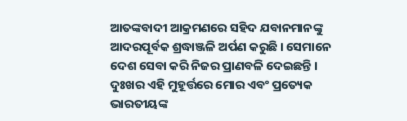ଆତଙ୍କବାଦୀ ଆକ୍ରମଣରେ ସହିଦ ଯବାନମାନଙ୍କୁ ଆଦରପୂର୍ବକ ଶ୍ରଦ୍ଧାଞ୍ଜଳି ଅର୍ପଣ କରୁଛି । ସେମାନେ ଦେଶ ସେବା କରି ନିଜର ପ୍ରାଣବଳି ଦେଇଛନ୍ତି । ଦୁଃଖର ଏହି ମୁହୂର୍ତ୍ତରେ ମୋର ଏବଂ ପ୍ରତ୍ୟେକ ଭାରତୀୟଙ୍କ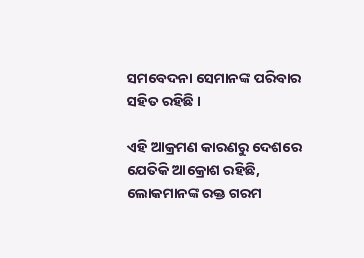ସମବେଦନା ସେମାନଙ୍କ ପରିବାର ସହିତ ରହିଛି ।

ଏହି ଆକ୍ରମଣ କାରଣରୁ ଦେଶରେ ଯେତିକି ଆକ୍ରୋଶ ରହିଛି, ଲୋକମାନଙ୍କ ରକ୍ତ ଗରମ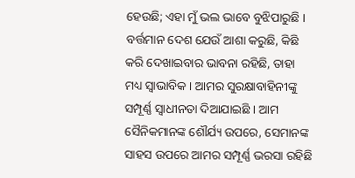ହେଉଛି; ଏହା ମୁଁ ଭଲ ଭାବେ ବୁଝିପାରୁଛି । ବର୍ତ୍ତମାନ ଦେଶ ଯେଉଁ ଆଶା କରୁଛି, କିଛି କରି ଦେଖାଇବାର ଭାବନା ରହିଛି, ତାହା ମଧ୍ୟ ସ୍ୱାଭାବିକ । ଆମର ସୁରକ୍ଷାବାହିନୀଙ୍କୁ ସମ୍ପୂର୍ଣ୍ଣ ସ୍ୱାଧୀନତା ଦିଆଯାଇଛି । ଆମ ସୈନିକମାନଙ୍କ ଶୌର୍ଯ୍ୟ ଉପରେ, ସେମାନଙ୍କ ସାହସ ଉପରେ ଆମର ସମ୍ପୂର୍ଣ୍ଣ ଭରସା ରହିଛି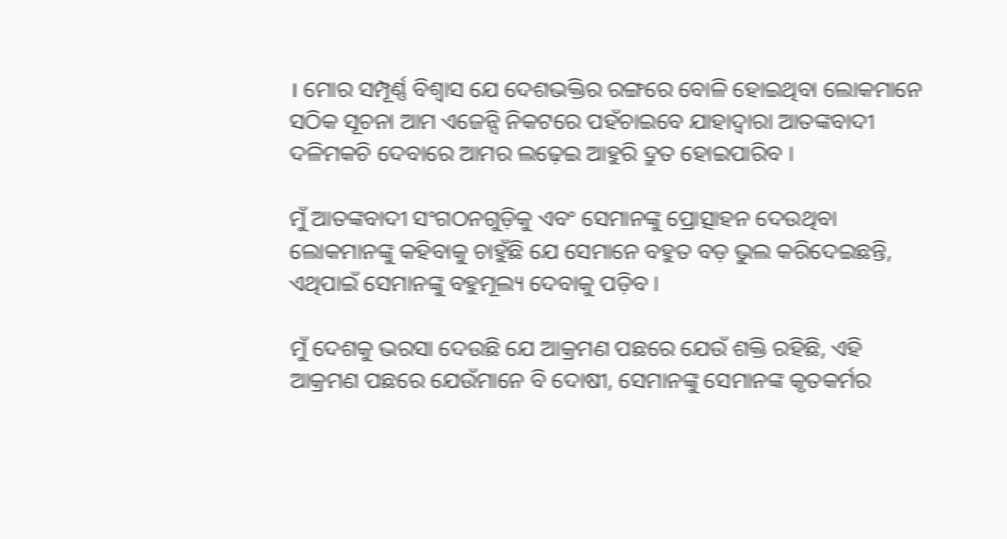। ମୋର ସମ୍ପୂର୍ଣ୍ଣ ବିଶ୍ୱାସ ଯେ ଦେଶଭକ୍ତିର ରଙ୍ଗରେ ବୋଳି ହୋଇଥିବା ଲୋକମାନେ ସଠିକ ସୂଚନା ଆମ ଏଜେନ୍ସି ନିକଟରେ ପହଁଚାଇବେ ଯାହାଦ୍ୱାରା ଆତଙ୍କବାଦୀ ଦଳିମକଚି ଦେବାରେ ଆମର ଲଢ଼େଇ ଆହୁରି ଦ୍ରୁତ ହୋଇପାରିବ ।

ମୁଁ ଆତଙ୍କବାଦୀ ସଂଗଠନଗୁଡ଼ିକୁ ଏବଂ ସେମାନଙ୍କୁ ପ୍ରୋତ୍ସାହନ ଦେଉଥିବା ଲୋକମାନଙ୍କୁ କହିବାକୁ ଚାହୁଁଛି ଯେ ସେମାନେ ବହୁତ ବଡ଼ ଭୁଲ କରିଦେଇଛନ୍ତି, ଏଥିପାଇଁ ସେମାନଙ୍କୁ ବହୁମୂଲ୍ୟ ଦେବାକୁ ପଡ଼ିବ ।

ମୁଁ ଦେଶକୁ ଭରସା ଦେଉଛି ଯେ ଆକ୍ରମଣ ପଛରେ ଯେଉଁ ଶକ୍ତି ରହିଛି, ଏହି ଆକ୍ରମଣ ପଛରେ ଯେଉଁମାନେ ବି ଦୋଷୀ, ସେମାନଙ୍କୁ ସେମାନଙ୍କ କୃତକର୍ମର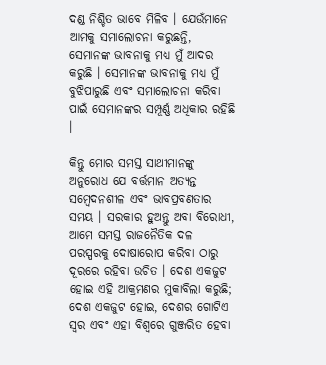ଦଣ୍ଡ ନିଶ୍ଚିତ ଭାବେ ମିଳିବ । ଯେଉଁମାନେ ଆମକୁ ସମାଲୋଚନା କରୁଛନ୍ତି, ସେମାନଙ୍କ ଭାବନାକୁ ମଧ୍ୟ ମୁଁ ଆଦର କରୁଛି । ସେମାନଙ୍କ ଭାବନାକୁ ମଧ୍ୟ ମୁଁ ବୁଝିପାରୁଛି ଏବଂ ସମାଲୋଚନା କରିବା ପାଇଁ ସେମାନଙ୍କର ସମ୍ପୂର୍ଣ୍ଣ ଅଧିକାର ରହିଛି ।

କିନ୍ତୁ ମୋର ସମସ୍ତ ସାଥୀମାନଙ୍କୁ ଅନୁରୋଧ ଯେ ବର୍ତ୍ତମାନ ଅତ୍ୟନ୍ତ ସମ୍ବେଦନଶୀଳ ଏବଂ ଭାବପ୍ରବଣତାର ସମୟ । ସରକାର ହୁଅନ୍ତୁ ଅବା ବିରୋଧୀ, ଆମେ ସମସ୍ତ ରାଜନୈତିକ ଦଳ ପରସ୍ପରକୁ ଦୋଷାରୋପ କରିବା ଠାରୁ ଦୂରରେ ରହିବା ଉଚିତ । ଦେଶ ଏକଜୁଟ ହୋଇ ଏହି ଆକ୍ରମଣର ମୁକାବିଲା କରୁଛି; ଦେଶ ଏକଜୁଟ ହୋଇ, ଦେଶର ଗୋଟିଏ ସ୍ୱର ଏବଂ ଏହା ବିଶ୍ୱରେ ଗୁଞ୍ଜରିତ ହେବା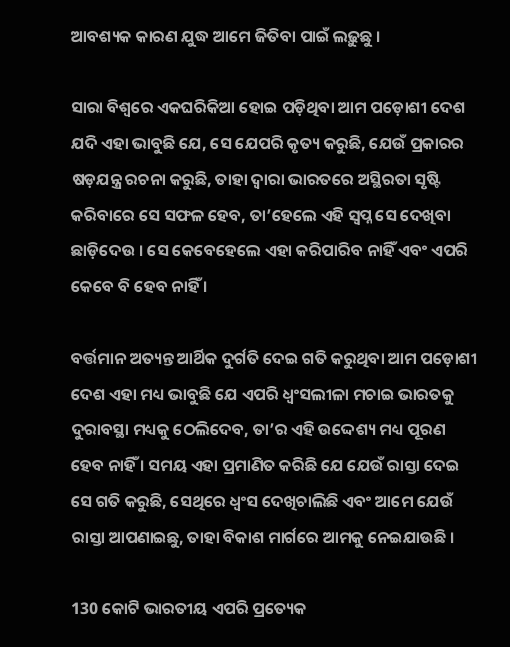ଆବଶ୍ୟକ କାରଣ ଯୁଦ୍ଧ ଆମେ ଜିତିବା ପାଇଁ ଲଢ଼ୁଛୁ ।

ସାରା ବିଶ୍ୱରେ ଏକଘରିକିଆ ହୋଇ ପଡ଼ିଥିବା ଆମ ପଡ଼ୋଶୀ ଦେଶ ଯଦି ଏହା ଭାବୁଛି ଯେ, ସେ ଯେପରି କୃତ୍ୟ କରୁଛି, ଯେଉଁ ପ୍ରକାରର ଷଡ଼ଯନ୍ତ୍ର ରଚନା କରୁଛି, ତାହା ଦ୍ୱାରା ଭାରତରେ ଅସ୍ଥିରତା ସୃଷ୍ଟି କରିବାରେ ସେ ସଫଳ ହେବ, ତା’ହେଲେ ଏହି ସ୍ୱପ୍ନ ସେ ଦେଖିବା ଛାଡ଼ିଦେଉ । ସେ କେବେହେଲେ ଏହା କରିପାରିବ ନାହିଁ ଏବଂ ଏପରି କେବେ ବି ହେବ ନାହିଁ ।

ବର୍ତ୍ତମାନ ଅତ୍ୟନ୍ତ ଆର୍ଥିକ ଦୁର୍ଗତି ଦେଇ ଗତି କରୁଥିବା ଆମ ପଡ଼ୋଶୀ ଦେଶ ଏହା ମଧ୍ୟ ଭାବୁଛି ଯେ ଏପରି ଧ୍ୱଂସଲୀଳା ମଚାଇ ଭାରତକୁ ଦୁରାବସ୍ଥା ମଧ୍ୟକୁ ଠେଲିଦେବ, ତା’ର ଏହି ଉଦ୍ଦେଶ୍ୟ ମଧ୍ୟ ପୂରଣ ହେବ ନାହିଁ । ସମୟ ଏହା ପ୍ରମାଣିତ କରିଛି ଯେ ଯେଉଁ ରାସ୍ତା ଦେଇ ସେ ଗତି କରୁଛି, ସେଥିରେ ଧ୍ୱଂସ ଦେଖିଚାଲିଛି ଏବଂ ଆମେ ଯେଉଁ ରାସ୍ତା ଆପଣାଇଛୁ, ତାହା ବିକାଶ ମାର୍ଗରେ ଆମକୁ ନେଇଯାଉଛି ।

130 କୋଟି ଭାରତୀୟ ଏପରି ପ୍ରତ୍ୟେକ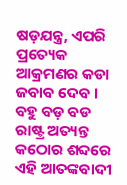ଷଡ଼ଯନ୍ତ୍ର, ଏପରି ପ୍ରତ୍ୟେକ ଆକ୍ରମଣର କଡା ଜବାବ ଦେବ । ବହୁ ବଡ଼ ବଡ ରାଷ୍ଟ୍ର ଅତ୍ୟନ୍ତ କଠୋର ଶବ୍ଦରେ ଏହି ଆତଙ୍କବାଦୀ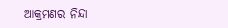ଆକ୍ରମଣର ନିନ୍ଦା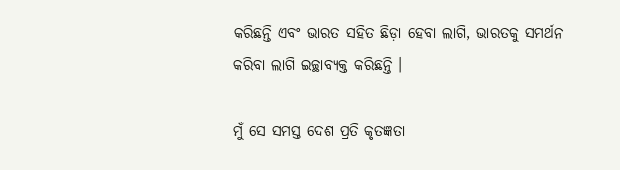କରିଛନ୍ତି ଏବଂ ଭାରତ ସହିତ ଛିଡ଼ା ହେବା ଲାଗି, ଭାରତକୁ ସମର୍ଥନ କରିବା ଲାଗି ଇଚ୍ଛାବ୍ୟକ୍ତ କରିଛନ୍ତି ।

ମୁଁ ସେ ସମସ୍ତ ଦେଶ ପ୍ରତି କୃତଜ୍ଞତା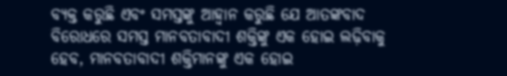ବ୍ୟକ୍ତ କରୁଛି ଏବଂ ସମସ୍ତଙ୍କୁ ଆହ୍ୱାନ କରୁଛି ଯେ ଆତଙ୍କବାଦ ବିରୋଧରେ ସମସ୍ତ ମାନବତାବାଦୀ ଶକ୍ତିଙ୍କୁ ଏକ ହୋଇ ଲଢ଼ିବାକୁ ହେବ, ମାନବତାବାଦୀ ଶକ୍ତିମାନଙ୍କୁ ଏକ ହୋଇ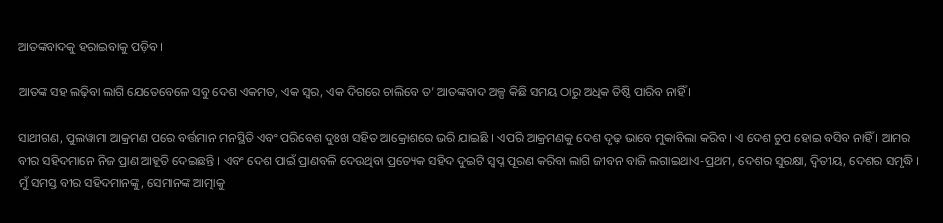ଆତଙ୍କବାଦକୁ ହରାଇବାକୁ ପଡ଼ିବ ।

ଆତଙ୍କ ସହ ଲଢ଼ିବା ଲାଗି ଯେତେବେଳେ ସବୁ ଦେଶ ଏକମତ, ଏକ ସ୍ୱର, ଏକ ଦିଗରେ ଚାଲିବେ ତ’ ଆତଙ୍କବାଦ ଅଳ୍ପ କିଛି ସମୟ ଠାରୁ ଅଧିକ ତିଷ୍ଠି ପାରିବ ନାହିଁ ।

ସାଥୀଗଣ, ପୁଲୱାମା ଆକ୍ରମଣ ପରେ ବର୍ତ୍ତମାନ ମନସ୍ଥିତି ଏବଂ ପରିବେଶ ଦୁଃଖ ସହିତ ଆକ୍ରୋଶରେ ଭରି ଯାଇଛି । ଏପରି ଆକ୍ରମଣକୁ ଦେଶ ଦୃଢ଼ ଭାବେ ମୁକାବିଲା କରିବ । ଏ ଦେଶ ଚୁପ ହୋଇ ବସିବ ନାହିଁ । ଆମର ବୀର ସହିଦମାନେ ନିଜ ପ୍ରାଣ ଆହୂତି ଦେଇଛନ୍ତି । ଏବଂ ଦେଶ ପାଇଁ ପ୍ରାଣବଳି ଦେଉଥିବା ପ୍ରତ୍ୟେକ ସହିଦ ଦୁଇଟି ସ୍ୱପ୍ନ ପୂରଣ କରିବା ଲାଗି ଜୀବନ ବାଜି ଲଗାଇଥାଏ-ପ୍ରଥମ, ଦେଶର ସୁରକ୍ଷା, ଦ୍ୱିତୀୟ, ଦେଶର ସମୃଦ୍ଧି । ମୁଁ ସମସ୍ତ ବୀର ସହିଦମାନଙ୍କୁ, ସେମାନଙ୍କ ଆତ୍ମାକୁ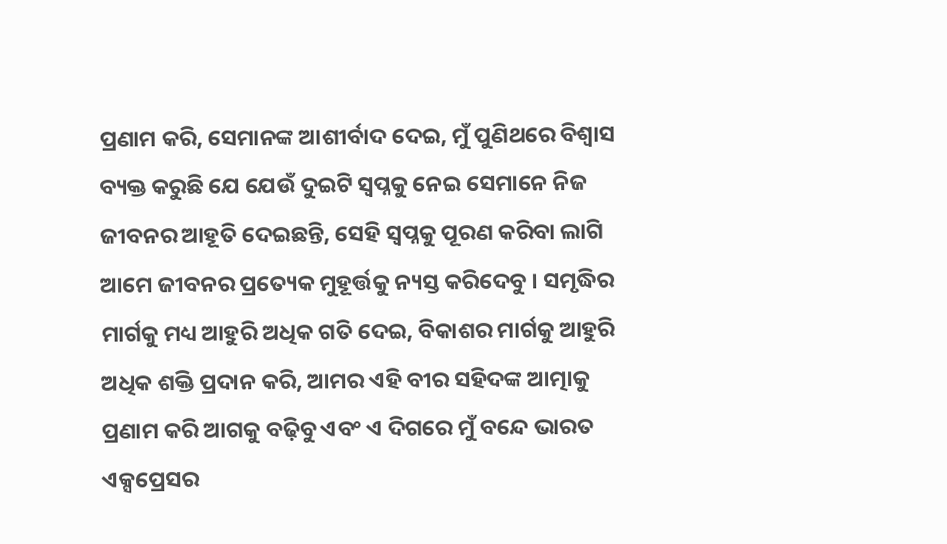ପ୍ରଣାମ କରି, ସେମାନଙ୍କ ଆଶୀର୍ବାଦ ଦେଇ, ମୁଁ ପୁଣିଥରେ ବିଶ୍ୱାସ ବ୍ୟକ୍ତ କରୁଛି ଯେ ଯେଉଁ ଦୁଇଟି ସ୍ୱପ୍ନକୁ ନେଇ ସେମାନେ ନିଜ ଜୀବନର ଆହୂତି ଦେଇଛନ୍ତି, ସେହି ସ୍ୱପ୍ନକୁ ପୂରଣ କରିବା ଲାଗି ଆମେ ଜୀବନର ପ୍ରତ୍ୟେକ ମୁହୂର୍ତ୍ତକୁ ନ୍ୟସ୍ତ କରିଦେବୁ । ସମୃଦ୍ଧିର ମାର୍ଗକୁ ମଧ୍ୟ ଆହୁରି ଅଧିକ ଗତି ଦେଇ, ବିକାଶର ମାର୍ଗକୁ ଆହୁରି ଅଧିକ ଶକ୍ତି ପ୍ରଦାନ କରି, ଆମର ଏହି ବୀର ସହିଦଙ୍କ ଆତ୍ମାକୁ ପ୍ରଣାମ କରି ଆଗକୁ ବଢ଼ିବୁ ଏବଂ ଏ ଦିଗରେ ମୁଁ ବନ୍ଦେ ଭାରତ ଏକ୍ସପ୍ରେସର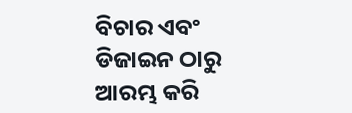ବିଚାର ଏବଂ ଡିଜାଇନ ଠାରୁ ଆରମ୍ଭ କରି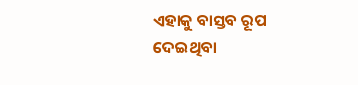ଏହାକୁ ବାସ୍ତବ ରୂପ ଦେଇଥିବା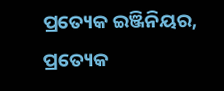ପ୍ରତ୍ୟେକ ଇଞ୍ଜିନିୟର, ପ୍ରତ୍ୟେକ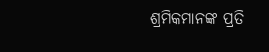ଶ୍ରମିକମାନଙ୍କ ପ୍ରତି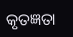କୃତଜ୍ଞତା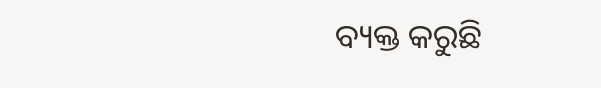ବ୍ୟକ୍ତ କରୁଛି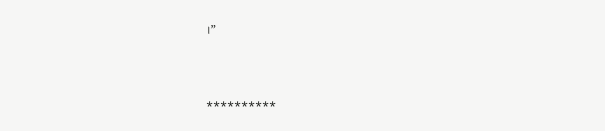।”



**********